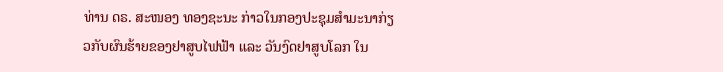ທ່ານ ດຣ. ສະໜອງ ທອງຊະນະ ກ່າວໃນກອງປະຊຸມສໍາມະນາກ່ຽວກັບຜົນຮ້າຍຂອງຢາສູບໄຟຟ້າ ແລະ ວັນງົດຢາສູບໂລກ ໃນ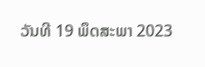ວັນທີ 19 ພຶດສະພາ 2023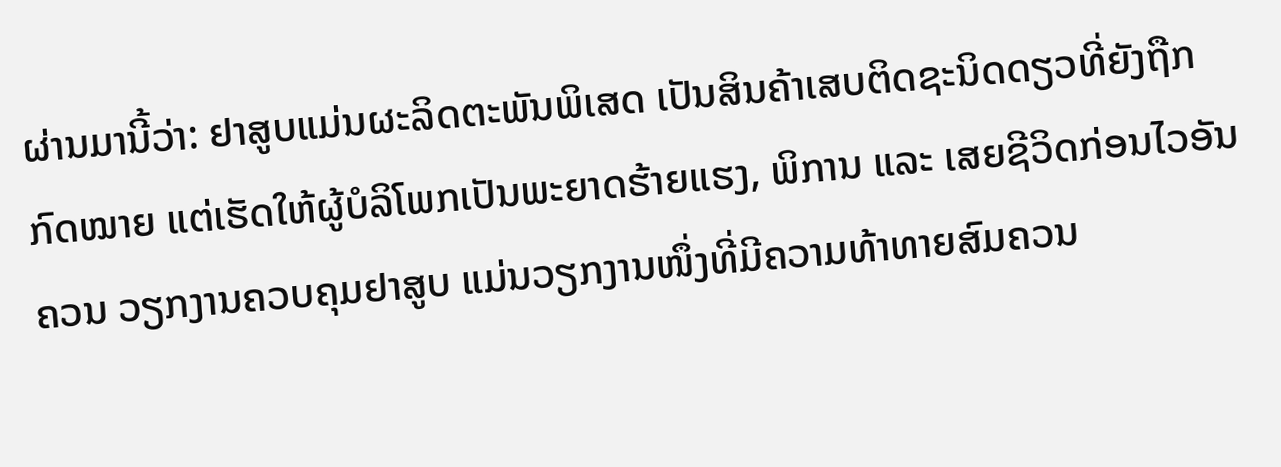ຜ່ານມານີ້ວ່າ: ຢາສູບແມ່ນຜະລິດຕະພັນພິເສດ ເປັນສິນຄ້າເສບຕິດຊະນິດດຽວທີ່ຍັງຖືກກົດໝາຍ ແຕ່ເຮັດໃຫ້ຜູ້ບໍລິໂພກເປັນພະຍາດຮ້າຍແຮງ, ພິການ ແລະ ເສຍຊີວິດກ່ອນໄວອັນຄວນ ວຽກງານຄວບຄຸມຢາສູບ ແມ່ນວຽກງານໜຶ່ງທີ່ມີຄວາມທ້າທາຍສົມຄວນ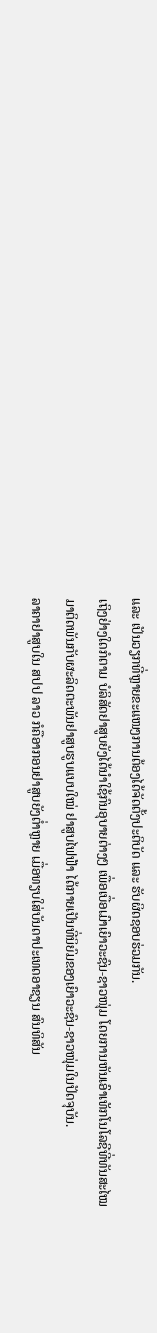ແລະ ເປັນວຽກທີ່ຫຼາຍຂະແໜງການຕ້ອງໄດ້ຈັດຕັ້ງປະຕິບັດ ແລະ ຮັບຜິດຊອບຮ່ວມກັນ.
ເຖິງຢ່າງໃດກໍຕາມ ບໍລິສັດຢາສູບຍັງໄດ້ນຳໃຊ້ກົນອຸບາຍຕ່າງໆ ເພື່ອເບື່ອເມົາເຍົາວະຊົນ-ຊາວໜຸ່ມ ໂດຍການຫັນເອົາເທັກໂນໂລຊີທີ່ທັນສະໄໝ ມາຕິດພັນກັບຜະລິດຕະພັນຢາສູບຮູບແບບໃໝ່ ຢາສູບໄຟຟ້າ ໄດ້ກາຍເປັນທີ່ນິຍົມຂອງເຍົາວະຊົນ-ຊາວໜຸ່ມໃນປັດຈຸບັນ.
ລາຄາຢາສູບໃນ ສປປ ລາວ ກໍຄືອາກອນຢາສູບຍັງຕໍ່າຫຼາຍ ເມື່ອທຽບໃສ່ບັນດາປະເທດອາຊຽນ ສົນທິສັນ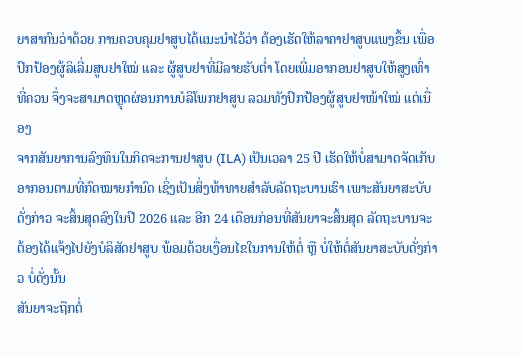ຍາສາກົນວ່າດ້ວຍ ການຄວບຄຸມຢາສູບໄດ້ແນະນຳໄວ້ວ່າ ຕ້ອງເຮັດໃຫ້ລາຄາຢາສູບແພງຂຶ້ນ ເພື່ອປົກປ້ອງຜູ້ລິເລີ່ມສູບຢາໃໝ່ ແລະ ຜູ້ສູບຢາທີ່ມີລາຍຮັບຕໍ່າ ໂດຍເພີ່ມອາກອນຢາສູບໃຫ້ສູງເທົ່າທີ່ຄວນ ຈຶ່ງຈະສາມາດຫຼຸດຜ່ອນການບໍລິໂພກຢາສູບ ລວມທັງປົກປ້ອງຜູ້ສູບຢາໜ້າໃໝ່ ແຕ່ເນື່ອງ
ຈາກສັນຍາການລົງທຶນໃນກິດຈະການຢາສູບ (ILA) ເປັນເວລາ 25 ປີ ເຮັດໃຫ້ບໍ່ສາມາດຈັດເກັບອາກອນຕາມທີ່ກົດໝາຍກຳນົດ ເຊິ່ງເປັນສິ່ງທ້າທາຍສຳລັບລັດຖະບານເຮົາ ເພາະສັນຍາສະບັບດັ່ງກ່າວ ຈະສິ້ນສຸດລົງໃນປີ 2026 ແລະ ອີກ 24 ເດືອນກ່ອນທີ່ສັນຍາຈະສິ້ນສຸດ ລັດຖະບານຈະຕ້ອງໄດ້ແຈ້ງໄປຍັງບໍລິສັດຢາສູບ ພ້ອມດ້ວຍເງື່ອນໄຂໃນການໃຫ້ຕໍ່ ຫຼື ບໍ່ໃຫ້ຕໍ່ສັນຍາສະບັບດັ່ງກ່າວ ບໍ່ດັ່ງນັ້ນ
ສັນຍາຈະຖືກຕໍ່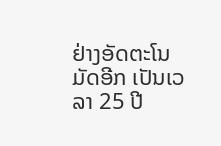ຢ່າງອັດຕະໂນມັດອີກ ເປັນເວລາ 25 ປີ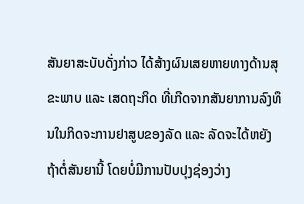ສັນຍາສະບັບດັ່ງກ່າວ ໄດ້ສ້າງຜົນເສຍຫາຍທາງດ້ານສຸຂະພາບ ແລະ ເສດຖະກິດ ທີ່ເກີດຈາກສັນຍາການລົງທຶນໃນກິດຈະການຢາສູບຂອງລັດ ແລະ ລັດຈະໄດ້ຫຍັງຖ້າຕໍ່ສັນຍານີ້ ໂດຍບໍ່ມີການປັບປຸງຊ່ອງວ່າງ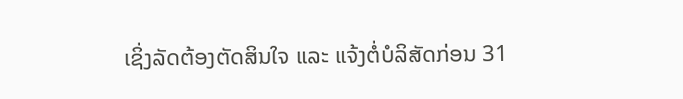ເຊິ່ງລັດຕ້ອງຕັດສິນໃຈ ແລະ ແຈ້ງຕໍ່ບໍລິສັດກ່ອນ 31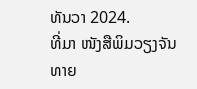ທັນວາ 2024.
ທີ່ມາ ໜັງສືພິມວຽງຈັນທາຍ